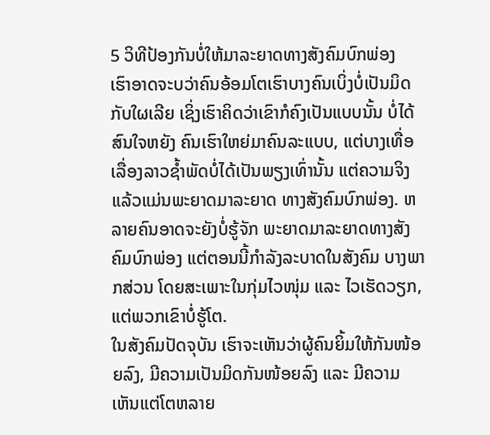5 ວິທີປ້ອງກັນບໍ່ໃຫ້ມາລະຍາດທາງສັງຄົມບົກພ່ອງ
ເຮົາອາດຈະບວ່າຄົນອ້ອມໂຕເຮົາບາງຄົນເບິ່ງບໍ່ເປັນມິດກັບໃຜເລີຍ ເຊິ່ງເຮົາຄິດວ່າເຂົາກໍຄົງເປັນແບບນັ້ນ ບໍ່ໄດ້ສົນໃຈຫຍັງ ຄົນເຮົາໃຫຍ່ມາຄົນລະແບບ, ແຕ່ບາງເທື່ອເລື່ອງລາວຊ້ຳພັດບໍ່ໄດ້ເປັນພຽງເທົ່ານັ້ນ ແຕ່ຄວາມຈິງແລ້ວແມ່ນພະຍາດມາລະຍາດ ທາງສັງຄົມບົກພ່ອງ. ຫລາຍຄົນອາດຈະຍັງບໍ່ຮູ້ຈັກ ພະຍາດມາລະຍາດທາງສັງຄົມບົກພ່ອງ ແຕ່ຕອນນີ້ກຳລັງລະບາດໃນສັງຄົມ ບາງພາກສ່ວນ ໂດຍສະເພາະໃນກຸ່ມໄວໜຸ່ມ ແລະ ໄວເຮັດວຽກ, ແຕ່ພວກເຂົາບໍ່ຮູ້ໂຕ.
ໃນສັງຄົມປັດຈຸບັນ ເຮົາຈະເຫັນວ່າຜູ້ຄົນຍິ້ມໃຫ້ກັນໜ້ອຍລົງ, ມີຄວາມເປັນມິດກັນໜ້ອຍລົງ ແລະ ມີຄວາມເຫັນແຕ່ໂຕຫລາຍ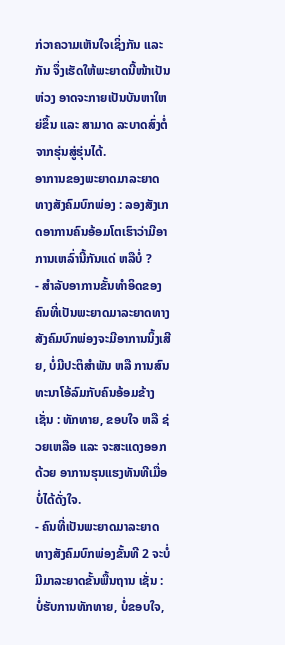ກ່ວາຄວາມເຫັນໃຈເຊິ່ງກັນ ແລະ ກັນ ຈຶ່ງເຮັດໃຫ້ພະຍາດນີ້ໜ້າເປັນຫ່ວງ ອາດຈະກາຍເປັນບັນຫາໃຫຍ່ຂຶ້ນ ແລະ ສາມາດ ລະບາດສົ່ງຕໍ່ຈາກຮຸ່ນສູ່ຮຸ່ນໄດ້.
ອາການຂອງພະຍາດມາລະຍາດທາງສັງຄົມບົກພ່ອງ : ລອງສັງເກດອາການຄົນອ້ອມໂຕເຮົາວ່າມີອາການເຫລົ່ານີ້ກັນແດ່ ຫລືບໍ່ ?
- ສຳລັບອາການຂັ້ນທຳອິດຂອງຄົນທີ່ເປັນພະຍາດມາລະຍາດທາງສັງຄົມບົກພ່ອງຈະມີອາການນິ້ງເສີຍ, ບໍ່ມີປະຕິສຳພັນ ຫລື ການສົນທະນາໂອ້ລົມກັບຄົນອ້ອມຂ້າງ ເຊັ່ນ : ທັກທາຍ, ຂອບໃຈ ຫລື ຊ່ວຍເຫລືອ ແລະ ຈະສະແດງອອກດ້ວຍ ອາການຮຸນແຮງທັນທີເມື່ອບໍ່ໄດ້ດັ່ງໃຈ.
- ຄົນທີ່ເປັນພະຍາດມາລະຍາດທາງສັງຄົມບົກພ່ອງຂັ້ນທີ 2 ຈະບໍ່ມີມາລະຍາດຂັ້ນພື້ນຖານ ເຊັ່ນ : ບໍ່ຮັບການທັກທາຍ, ບໍ່ຂອບໃຈ,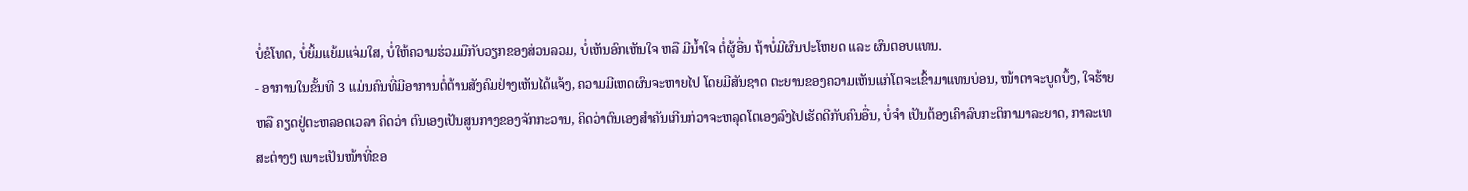ບໍ່ຂໍໂທດ, ບໍ່ຍິ້ມແຍ້ມແຈ່ມໃສ, ບໍ່ໃຫ້ຄວາມຮ່ວມມືກັບວຽກຂອງສ່ວນລວມ, ບໍ່ເຫັນອົກເຫັນໃຈ ຫລື ມີນ້ຳໃຈ ຕໍ່ຜູ້ອື່ນ ຖ້າບໍ່ມີຜົນປະໂຫຍດ ແລະ ຜົນຕອບແທນ.
- ອາການໃນຂັ້ນທີ 3 ແມ່ນຄົນທີ່ມີອາການຕໍ່ຕ້ານສັງຄົມຢ່າງເຫັນໄດ້ແຈ້ງ, ຄວາມມີເຫດຜົນຈະຫາຍໄປ ໂດຍມີສັນຊາດ ຕະຍານຂອງຄວາມເຫັນແກ່ໂຕຈະເຂົ້າມາແທນບ່ອນ, ໜ້າຕາຈະບູດບຶ້ງ, ໃຈຮ້າຍ ຫລື ຄຽດຢູ່ຕະຫລອດເວລາ ຄິດວ່າ ຕົນເອງເປັນສູນກາງຂອງຈັກກະວານ, ຄິດວ່າຕົນເອງສຳຄັນເກີນກ່ວາຈະຫລຸດໂຕເອງລົງໄປເຮັດດີກັບຄົນອື່ນ, ບໍ່ຈຳ ເປັນຕ້ອງເຄົາລົບກະຕິກາມາລະຍາດ, ກາລະເທສະຕ່າງໆ ເພາະເປັນໜ້າທີ່ຂອ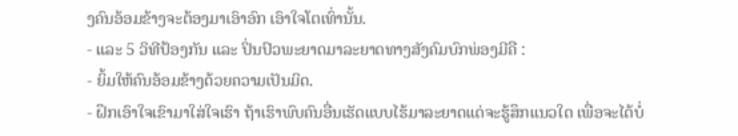ງຄົນອ້ອມຂ້າງຈະຕ້ອງມາເອົາອົກ ເອົາໃຈໂຕເທົ່ານັ້ນ.
- ແລະ 5 ວິທີປ້ອງກັນ ແລະ ປິ່ນປົວພະຍາດມາລະຍາດທາງສັງຄົມບົກພ່ອງມີຄື :
- ຍິ້ມໃຫ້ຄົນອ້ອມຂ້າງດ້ວຍຄວາມເປັນມິດ.
- ຝຶກເອົາໃຈເຂົາມາໃສ່ໃຈເຮົາ ຖ້າເຮົາພົບຄົນອື່ນເຮັດແບບໄຮ້ມາລະຍາດແດ່ຈະຮູ້ສຶກແນວໃດ ເພື່ອຈະໄດ້ບໍ່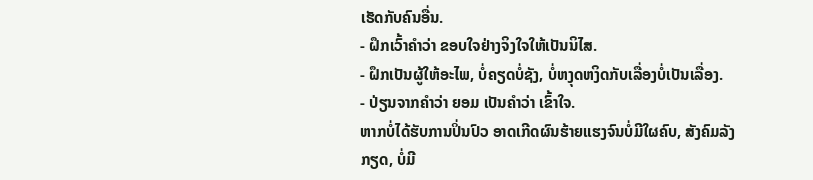ເຮັດກັບຄົນອື່ນ.
- ຝຶກເວົ້າຄຳວ່າ ຂອບໃຈຢ່າງຈິງໃຈໃຫ້ເປັນນິໄສ.
- ຝຶກເປັນຜູ້ໃຫ້ອະໄພ, ບໍ່ຄຽດບໍ່ຊັງ, ບໍ່ຫງຸດຫງິດກັບເລື່ອງບໍ່ເປັນເລື່ອງ.
- ປ່ຽນຈາກຄຳວ່າ ຍອມ ເປັນຄຳວ່າ ເຂົ້າໃຈ.
ຫາກບໍ່ໄດ້ຮັບການປິ່ນປົວ ອາດເກີດຜົນຮ້າຍແຮງຈົນບໍ່ມີໃຜຄົບ, ສັງຄົມລັງກຽດ, ບໍ່ມີ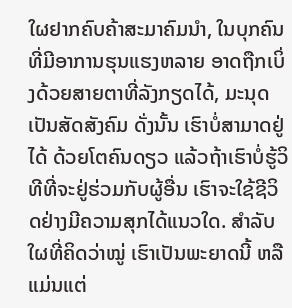ໃຜຢາກຄົບຄ້າສະມາຄົມນຳ, ໃນບຸກຄົນທີ່ມີອາການຮຸນແຮງຫລາຍ ອາດຖືກເບິ່ງດ້ວຍສາຍຕາທີ່ລັງກຽດໄດ້, ມະນຸດເປັນສັດສັງຄົມ ດັ່ງນັ້ນ ເຮົາບໍ່ສາມາດຢູ່ໄດ້ ດ້ວຍໂຕຄົນດຽວ ແລ້ວຖ້າເຮົາບໍ່ຮູ້ວິທີທີ່ຈະຢູ່ຮ່ວມກັບຜູ້ອື່ນ ເຮົາຈະໃຊ້ຊີວິດຢ່າງມີຄວາມສຸກໄດ້ແນວໃດ. ສຳລັບໃຜທີ່ຄິດວ່າໝູ່ ເຮົາເປັນພະຍາດນີ້ ຫລື ແມ່ນແຕ່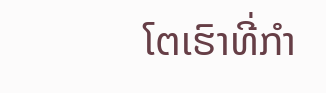ໂຕເຮົາທີ່ກຳ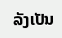ລັງເປັນ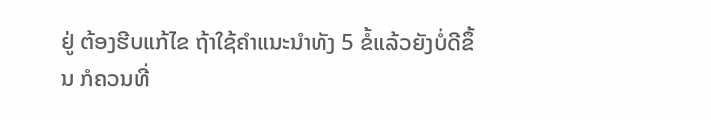ຢູ່ ຕ້ອງຮີບແກ້ໄຂ ຖ້າໃຊ້ຄຳແນະນຳທັງ 5 ຂໍ້ແລ້ວຍັງບໍ່ດີຂຶ້ນ ກໍຄວນທີ່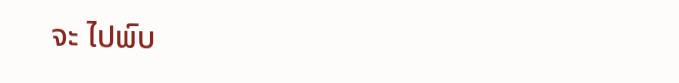ຈະ ໄປພົບ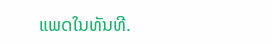ແພດໃນທັນທີ.